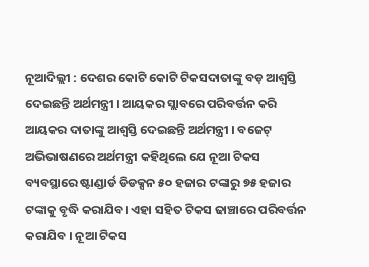ନୂଆଦିଲ୍ଲୀ : ଦେଶର କୋଟି କୋଟି ଟିକସଦାତାଙ୍କୁ ବଡ଼ ଆଶ୍ୱସ୍ତି ଦେଇଛନ୍ତି ଅର୍ଥମନ୍ତ୍ରୀ । ଆୟକର ସ୍ଲାବରେ ପରିବର୍ତ୍ତନ କରି ଆୟକର ଦାତାଙ୍କୁ ଆଶ୍ୱସ୍ତି ଦେଇଛନ୍ତି ଅର୍ଥମନ୍ତ୍ରୀ । ବଜେଟ୍ ଅଭିଭାଷଣରେ ଅର୍ଥମନ୍ତ୍ରୀ କହିଥିଲେ ଯେ ନୂଆ ଟିକସ ବ୍ୟବସ୍ଥାରେ ଷ୍ଟାଣ୍ଡାର୍ଡ ଡିଡକ୍ସନ ୫୦ ହଜାର ଟଙ୍କାରୁ ୭୫ ହଜାର ଟଙ୍କାକୁ ବୃଦ୍ଧି କରାଯିବ। ଏହା ସହିତ ଟିକସ ଢାଞ୍ଚାରେ ପରିବର୍ତ୍ତନ କରାଯିବ । ନୂଆ ଟିକସ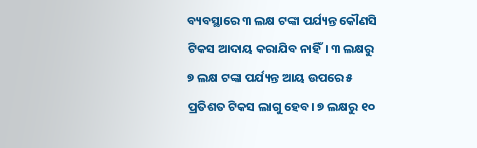ବ୍ୟବସ୍ଥାରେ ୩ ଲକ୍ଷ ଟଙ୍କା ପର୍ଯ୍ୟନ୍ତ କୌଣସି ଟିକସ ଆଦାୟ କରାଯିବ ନାହିଁ। ୩ ଲକ୍ଷରୁ ୭ ଲକ୍ଷ ଟଙ୍କା ପର୍ଯ୍ୟନ୍ତ ଆୟ ଉପରେ ୫ ପ୍ରତିଶତ ଟିକସ ଲାଗୁ ହେବ। ୭ ଲକ୍ଷରୁ ୧୦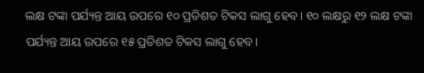ଲକ୍ଷ ଟଙ୍କା ପର୍ଯ୍ୟନ୍ତ ଆୟ ଉପରେ ୧୦ ପ୍ରତିଶତ ଟିକସ ଲାଗୁ ହେବ। ୧୦ ଲକ୍ଷରୁ ୧୨ ଲକ୍ଷ ଟଙ୍କା ପର୍ଯ୍ୟନ୍ତ ଆୟ ଉପରେ ୧୫ ପ୍ରତିଶତ ଟିକସ ଲାଗୁ ହେବ।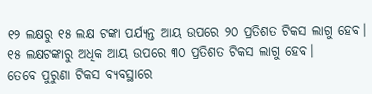୧୨ ଲକ୍ଷରୁ ୧୫ ଲକ୍ଷ ଟଙ୍କା ପର୍ଯ୍ୟନ୍ତ ଆୟ ଉପରେ ୨୦ ପ୍ରତିଶତ ଟିକସ ଲାଗୁ ହେବ। ୧୫ ଲକ୍ଷଟଙ୍କାରୁ ଅଧିକ ଆୟ ଉପରେ ୩୦ ପ୍ରତିଶତ ଟିକସ ଲାଗୁ ହେବ।
ତେବେ ପୁରୁଣା ଟିକସ ବ୍ୟବସ୍ଥାରେ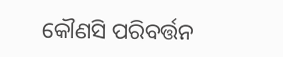କୌଣସି ପରିବର୍ତ୍ତନ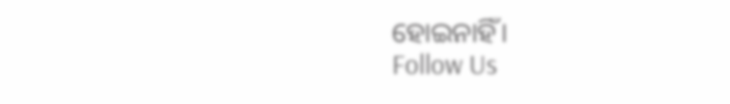ହୋଇନାହିଁ।
Follow Us